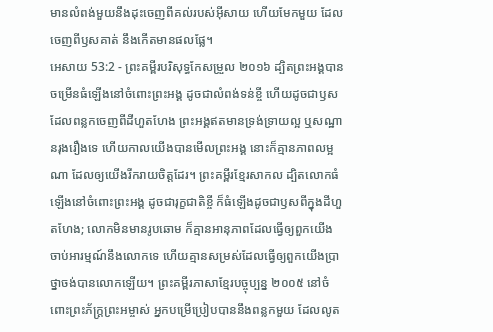មានលំពង់មួយនឹងដុះចេញពីគល់របស់អ៊ីសាយ ហើយមែកមួយ ដែលចេញពីឫសគាត់ នឹងកើតមានផលផ្លែ។
អេសាយ 53:2 - ព្រះគម្ពីរបរិសុទ្ធកែសម្រួល ២០១៦ ដ្បិតព្រះអង្គបានចម្រើនធំឡើងនៅចំពោះព្រះអង្គ ដូចជាលំពង់ទន់ខ្ចី ហើយដូចជាឫសដែលពន្លកចេញពីដីហួតហែង ព្រះអង្គឥតមានទ្រង់ទ្រាយល្អ ឬសណ្ឋានរុងរឿងទេ ហើយកាលយើងបានមើលព្រះអង្គ នោះក៏គ្មានភាពលម្អណា ដែលឲ្យយើងរីករាយចិត្តដែរ។ ព្រះគម្ពីរខ្មែរសាកល ដ្បិតលោកធំឡើងនៅចំពោះព្រះអង្គ ដូចជារុក្ខជាតិខ្ចី ក៏ធំឡើងដូចជាឫសពីក្នុងដីហួតហែង; លោកមិនមានរូបឆោម ក៏គ្មានអានុភាពដែលធ្វើឲ្យពួកយើងចាប់អារម្មណ៍នឹងលោកទេ ហើយគ្មានសម្រស់ដែលធ្វើឲ្យពួកយើងប្រាថ្នាចង់បានលោកឡើយ។ ព្រះគម្ពីរភាសាខ្មែរបច្ចុប្បន្ន ២០០៥ នៅចំពោះព្រះភ័ក្ត្រព្រះអម្ចាស់ អ្នកបម្រើប្រៀបបាននឹងពន្លកមួយ ដែលលូត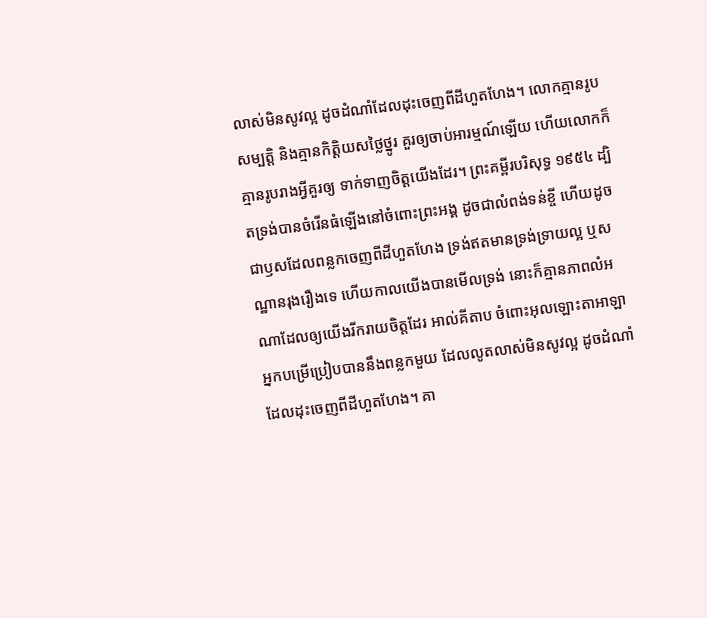លាស់មិនសូវល្អ ដូចដំណាំដែលដុះចេញពីដីហួតហែង។ លោកគ្មានរូបសម្បត្តិ និងគ្មានកិត្តិយសថ្លៃថ្នូរ គួរឲ្យចាប់អារម្មណ៍ឡើយ ហើយលោកក៏គ្មានរូបរាងអ្វីគួរឲ្យ ទាក់ទាញចិត្តយើងដែរ។ ព្រះគម្ពីរបរិសុទ្ធ ១៩៥៤ ដ្បិតទ្រង់បានចំរើនធំឡើងនៅចំពោះព្រះអង្គ ដូចជាលំពង់ទន់ខ្ចី ហើយដូចជាឫសដែលពន្លកចេញពីដីហួតហែង ទ្រង់ឥតមានទ្រង់ទ្រាយល្អ ឬសណ្ឋានរុងរឿងទេ ហើយកាលយើងបានមើលទ្រង់ នោះក៏គ្មានភាពលំអណាដែលឲ្យយើងរីករាយចិត្តដែរ អាល់គីតាប ចំពោះអុលឡោះតាអាឡា អ្នកបម្រើប្រៀបបាននឹងពន្លកមួយ ដែលលូតលាស់មិនសូវល្អ ដូចដំណាំដែលដុះចេញពីដីហួតហែង។ គា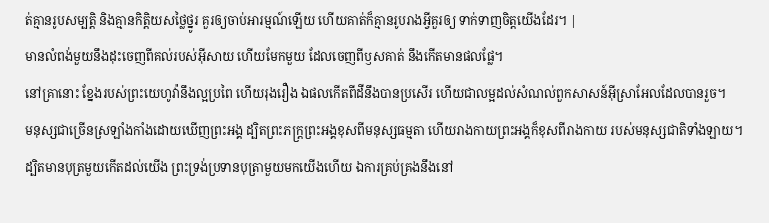ត់គ្មានរូបសម្បត្តិ និងគ្មានកិត្តិយសថ្លៃថ្នូរ គួរឲ្យចាប់អារម្មណ៍ឡើយ ហើយគាត់ក៏គ្មានរូបរាងអ្វីគួរឲ្យ ទាក់ទាញចិត្តយើងដែរ។ |
មានលំពង់មួយនឹងដុះចេញពីគល់របស់អ៊ីសាយ ហើយមែកមួយ ដែលចេញពីឫសគាត់ នឹងកើតមានផលផ្លែ។
នៅគ្រានោះ ខ្នែងរបស់ព្រះយេហូវ៉ានឹងល្អប្រពៃ ហើយរុងរឿង ឯផលកើតពីដីនឹងបានប្រសើរ ហើយជាលម្អដល់សំណល់ពួកសាសន៍អ៊ីស្រាអែលដែលបានរួច។
មនុស្សជាច្រើនស្រឡាំងកាំងដោយឃើញព្រះអង្គ ដ្បិតព្រះភក្ត្រព្រះអង្គខុសពីមនុស្សធម្មតា ហើយរាងកាយព្រះអង្គក៏ខុសពីរាងកាយ របស់មនុស្សជាតិទាំងឡាយ។
ដ្បិតមានបុត្រមួយកើតដល់យើង ព្រះទ្រង់ប្រទានបុត្រាមួយមកយើងហើយ ឯការគ្រប់គ្រងនឹងនៅ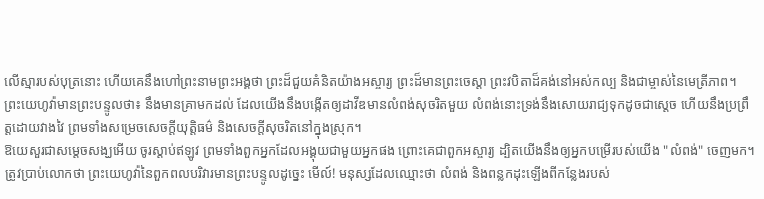លើស្មារបស់បុត្រនោះ ហើយគេនឹងហៅព្រះនាមព្រះអង្គថា ព្រះដ៏ជួយគំនិតយ៉ាងអស្ចារ្យ ព្រះដ៏មានព្រះចេស្តា ព្រះវបិតាដ៏គង់នៅអស់កល្ប និងជាម្ចាស់នៃមេត្រីភាព។
ព្រះយេហូវ៉ាមានព្រះបន្ទូលថា៖ នឹងមានគ្រាមកដល់ ដែលយើងនឹងបង្កើតឲ្យដាវីឌមានលំពង់សុចរិតមួយ លំពង់នោះទ្រង់នឹងសោយរាជ្យទុកដូចជាស្តេច ហើយនឹងប្រព្រឹត្តដោយវាងវៃ ព្រមទាំងសម្រេចសេចក្ដីយុត្តិធម៌ និងសេចក្ដីសុចរិតនៅក្នុងស្រុក។
ឱយេសួរជាសម្ដេចសង្ឃអើយ ចូរស្តាប់ឥឡូវ ព្រមទាំងពួកអ្នកដែលអង្គុយជាមួយអ្នកផង ព្រោះគេជាពួកអស្ចារ្យ ដ្បិតយើងនឹងឲ្យអ្នកបម្រើរបស់យើង "លំពង់" ចេញមក។
ត្រូវប្រាប់លោកថា ព្រះយេហូវ៉ានៃពួកពលបរិវារមានព្រះបន្ទូលដូច្នេះ មើល៍! មនុស្សដែលឈ្មោះថា លំពង់ និងពន្លកដុះឡើងពីកន្លែងរបស់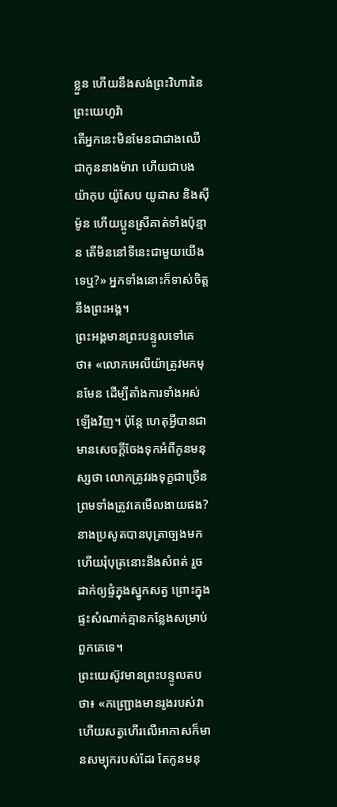ខ្លួន ហើយនឹងសង់ព្រះវិហារនៃព្រះយេហូវ៉ា
តើអ្នកនេះមិនមែនជាជាងឈើ ជាកូននាងម៉ារា ហើយជាបងយ៉ាកុប យ៉ូសែប យូដាស និងស៊ីម៉ូន ហើយប្អូនស្រីគាត់ទាំងប៉ុន្មាន តើមិននៅទីនេះជាមួយយើងទេឬ?» អ្នកទាំងនោះក៏ទាស់ចិត្តនឹងព្រះអង្គ។
ព្រះអង្គមានព្រះបន្ទូលទៅគេថា៖ «លោកអេលីយ៉ាត្រូវមកមុនមែន ដើម្បីតាំងការទាំងអស់ឡើងវិញ។ ប៉ុន្តែ ហេតុអ្វីបានជាមានសេចក្តីចែងទុកអំពីកូនមនុស្សថា លោកត្រូវរងទុក្ខជាច្រើន ព្រមទាំងត្រូវគេមើលងាយផង?
នាងប្រសូតបានបុត្រាច្បងមក ហើយរុំបុត្រនោះនឹងសំពត់ រួចដាក់ឲ្យផ្ទំក្នុងស្នូកសត្វ ព្រោះក្នុងផ្ទះសំណាក់គ្មានកន្លែងសម្រាប់ពួកគេទេ។
ព្រះយេស៊ូវមានព្រះបន្ទូលតបថា៖ «កញ្ជ្រោងមានរូងរបស់វា ហើយសត្វហើរលើអាកាសក៏មានសម្បុករបស់ដែរ តែកូនមនុ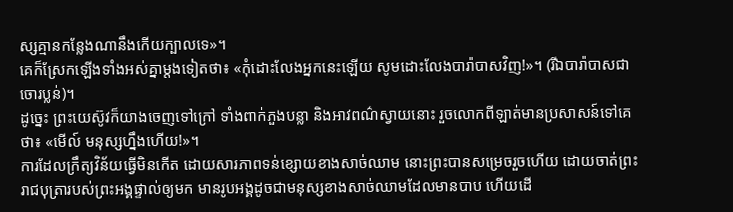ស្សគ្មានកន្លែងណានឹងកើយក្បាលទេ»។
គេក៏ស្រែកឡើងទាំងអស់គ្នាម្តងទៀតថា៖ «កុំដោះលែងអ្នកនេះឡើយ សូមដោះលែងបារ៉ាបាសវិញ!»។ (រីឯបារ៉ាបាសជាចោរប្លន់)។
ដូច្នេះ ព្រះយេស៊ូវក៏យាងចេញទៅក្រៅ ទាំងពាក់ភួងបន្លា និងអាវពណ៌ស្វាយនោះ រួចលោកពីឡាត់មានប្រសាសន៍ទៅគេថា៖ «មើល៍ មនុស្សហ្នឹងហើយ!»។
ការដែលក្រឹត្យវិន័យធ្វើមិនកើត ដោយសារភាពទន់ខ្សោយខាងសាច់ឈាម នោះព្រះបានសម្រេចរួចហើយ ដោយចាត់ព្រះរាជបុត្រារបស់ព្រះអង្គផ្ទាល់ឲ្យមក មានរូបអង្គដូចជាមនុស្សខាងសាច់ឈាមដែលមានបាប ហើយដើ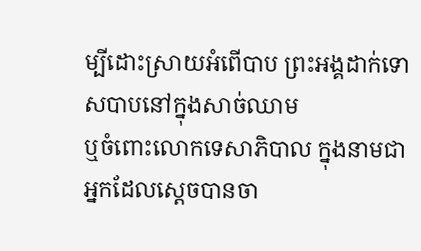ម្បីដោះស្រាយអំពើបាប ព្រះអង្គដាក់ទោសបាបនៅក្នុងសាច់ឈាម
ឬចំពោះលោកទេសាភិបាល ក្នុងនាមជាអ្នកដែលស្តេចបានចា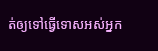ត់ឲ្យទៅធ្វើទោសអស់អ្នក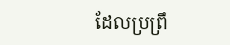ដែលប្រព្រឹ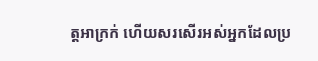ត្តអាក្រក់ ហើយសរសើរអស់អ្នកដែលប្រ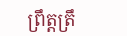ព្រឹត្តត្រឹ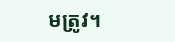មត្រូវ។